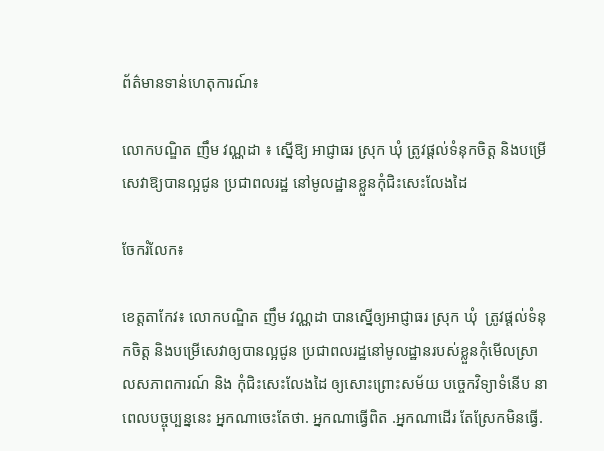ព័ត៌មានទាន់ហេតុការណ៍៖

លោកបណ្ឌិត ញឹម វណ្ណដា ៖ ស្នើឱ្យ អាជ្ញាធរ ស្រុក ឃុំ ត្រូវផ្ដល់ទំនុកចិត្ត និងបម្រើសេវាឱ្យបានល្អជូន ប្រជាពលរដ្ឋ នៅមូលដ្ឋានខ្លួនកុំជិះសេះលែងដៃ

ចែករំលែក៖

ខេត្តតាកែវ៖ លោកបណ្ឌិត ញឹម វណ្ណដា បានស្នើឲ្យអាជ្ញាធរ ស្រុក ឃុំ  ត្រូវផ្ដល់ទំនុកចិត្ត និងបម្រើសេវាឲ្យបានល្អជូន ប្រជាពលរដ្ឋនៅមូលដ្ឋានរបស់ខ្លួនកុំមើលស្រាលសភាពការណ៍ និង កុំជិះសេះលែងដៃ ឲ្យសោះព្រោះសម័យ បច្ចេកវិទ្យាទំនើប នាពេលបច្ចុប្បន្ននេះ អ្នកណាចេះតែថា. អ្នកណាធ្វើពិត .អ្នកណាដើរ តែស្រែកមិនធ្វើ.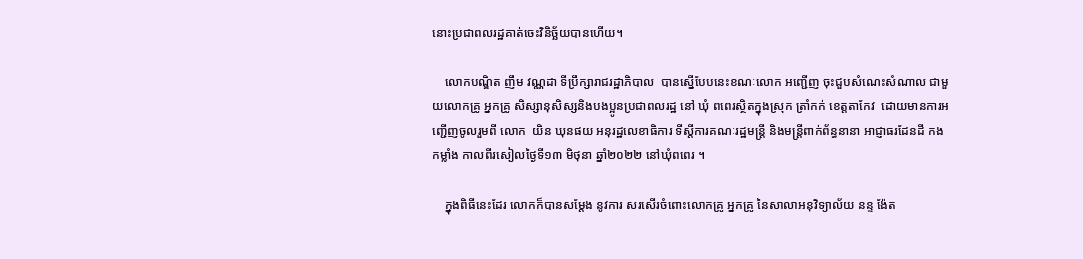នោះប្រជាពលរដ្ឋគាត់ចេះវិនិច្ឆ័យបានហើយ។

    លោកបណ្ឌិត ញឹម វណ្ណដា ទីប្រឹក្សារាជរដ្ឋាភិបាល  បានស្នើបែបនេះខណៈលោក អញ្ជើញ ចុះជួបសំណេះសំណាល ជាមួយលោកគ្រូ អ្នកគ្រូ សិស្សានុសិស្សនិងបងប្អូនប្រជាពលរដ្ឋ នៅ ឃុំ ពពេរស្ថិតក្នុងស្រុក ត្រាំកក់ ខេត្តតាកែវ  ដោយមានការអញ្ជើញចូលរួមពី លោក  យិន ឃុនផយ អនុរដ្ឋលេខាធិការ ទីស្ដីការគណៈរដ្ឋមន្រ្តី និងមន្រ្តីពាក់ព័ន្ធនានា អាជ្ញាធរដែនដី កងកម្លាំង កាលពីរសៀលថ្ងៃទី១៣ មិថុនា ឆ្នាំ២០២២ នៅឃុំពពេរ ។

    ក្នុងពិធីនេះដែរ លោកក៏បានសម្តែង នូវការ សរសើរចំពោះលោកគ្រូ អ្នកគ្រូ នៃសាលាអនុវិទ្យាល័យ នន្ទ ង៉ែត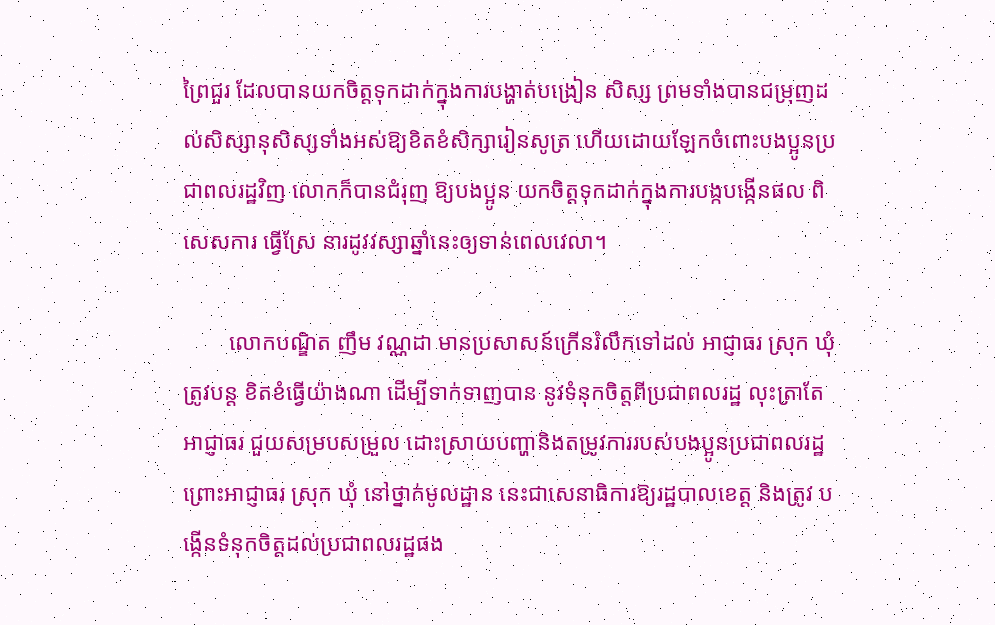ព្រៃជួរ ដែលបានយកចិត្តទុកដាក់ក្នុងការបង្ហាត់បង្រៀន សិស្ស ព្រមទាំងបានជម្រុញដល់សិស្សានុសិស្សទាំងអស់ឱ្យខិតខំសិក្សារៀនសូត្រ ហើយដោយឡែកចំពោះបងប្អូនប្រជាពលរដ្ឋវិញ លោកក៏បានជំរុញ ឱ្យបងប្អូន យកចិត្តទុកដាក់ក្នុងការបង្កបង្កើនផល ពិសេសការ ធ្វើស្រែ នារដូវវស្សាឆ្នាំនេះឲ្យទាន់ពេលវេលា។

        លោកបណ្ឌិត ញឹម វណ្ណដា មានប្រសាសន៍ក្រើនរំលឹកទៅដល់ អាជ្ញាធរ ស្រុក ឃុំ  ត្រូវបន្ដ ខិតខំធ្វើយ៉ាងណា ដើម្បីទាក់ទាញបាន នូវទំនុកចិត្តពីប្រជាពលរដ្ឋ លុះត្រាតែអាជ្ញាធរ ជួយសម្របសម្រួល ដោះស្រាយបញ្ហានិងតម្រូវការរបស់បងប្អូនប្រជាពលរដ្ឋ ព្រោះអាជ្ញាធរ ស្រុក ឃុំ នៅថ្នាក់មូលដ្ឋាន នេះជាសេនាធិការឱ្យរដ្ឋបាលខេត្ត និងត្រូវ បង្កើនទំនុកចិត្តដល់ប្រជាពលរដ្ឋផង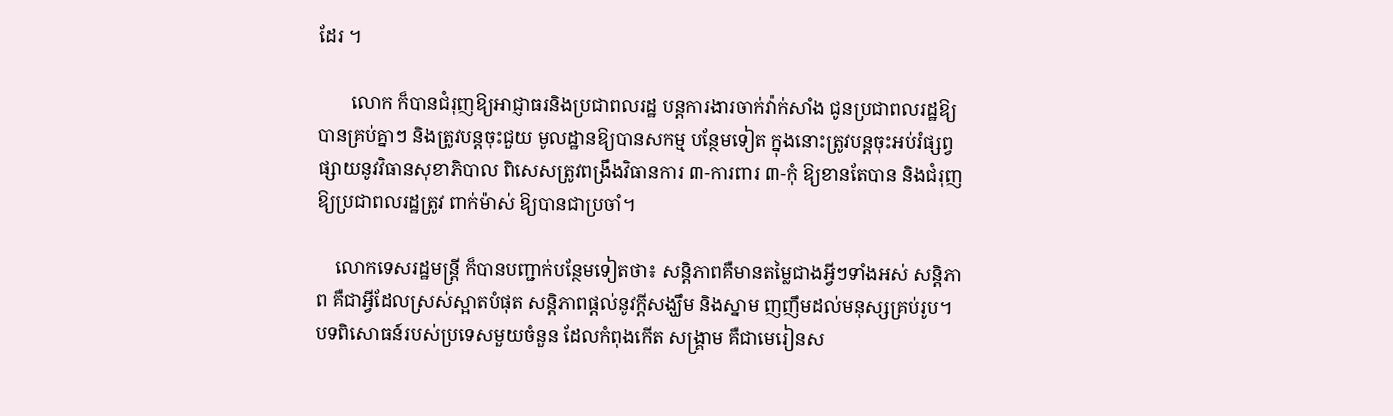ដែរ ។

       លោក ក៏បានជំរុញឱ្យអាជ្ញាធរនិងប្រជាពលរដ្ឋ បន្តការងារចាក់វ៉ាក់សាំង ជូនប្រជាពលរដ្ឋឱ្យបានគ្រប់គ្នាៗ និងត្រូវបន្តចុះជួយ មូលដ្ឋានឱ្យបានសកម្ម បន្ថែមទៀត ក្នុងនោះត្រូវបន្តចុះអប់រំផ្សព្វ ផ្សាយនូវវិធានសុខាភិបាល ពិសេសត្រូវពង្រឹងវិធានការ ៣-ការពារ ៣-កុំ ឱ្យខានតែបាន និងជំរុញឱ្យប្រជាពលរដ្ឋត្រូវ ពាក់ម៉ាស់ ឱ្យបានជាប្រចាំ។

    លោកទេសរដ្ឋមន្រ្តី ក៏បានបញ្ជាក់បន្ថែមទៀតថា៖ សន្តិភាពគឺមានតម្លៃជាងអ្វីៗទាំងអស់ សន្តិភាព គឺជាអ្វីដែលស្រស់ស្អាតបំផុត សន្តិភាពផ្តល់នូវក្តីសង្ឃឹម និងស្នាម ញញឹមដល់មនុស្សគ្រប់រូប។ បទពិសោធន៍របស់ប្រទេសមួយចំនួន ដែលកំពុងកើត សង្គ្រាម គឺជាមេរៀនស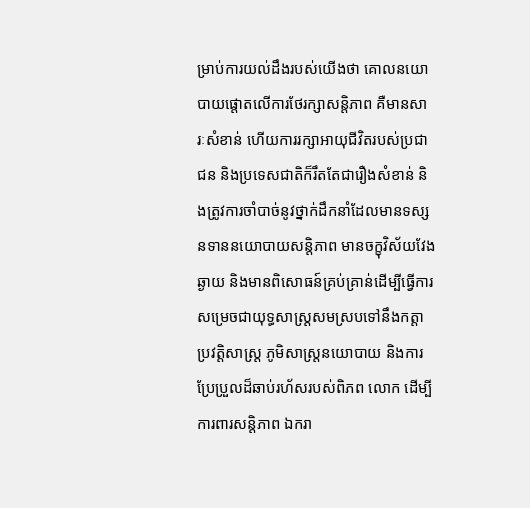ម្រាប់ការយល់ដឹងរបស់យើងថា គោលនយោបាយផ្តោតលើការថែរក្សាសន្តិភាព គឺមានសារៈសំខាន់ ហើយការរក្សាអាយុជីវិតរបស់ប្រជាជន និងប្រទេសជាតិក៏រឹតតែជារឿងសំខាន់ និងត្រូវការចាំបាច់នូវថ្នាក់ដឹកនាំដែលមានទស្សនទាននយោបាយសន្តិភាព មានចក្ខុវិស័យវែងឆ្ងាយ និងមានពិសោធន៍គ្រប់គ្រាន់ដើម្បីធ្វើការសម្រេចជាយុទ្ធសាស្ត្រសមស្របទៅនឹងកត្តាប្រវត្តិសាស្ត្រ ភូមិសាស្ត្រនយោបាយ និងការប្រែប្រួលដ៏ឆាប់រហ័សរបស់ពិភព លោក ដើម្បីការពារសន្តិភាព ឯករា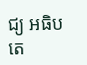ជ្យ អធិបតេ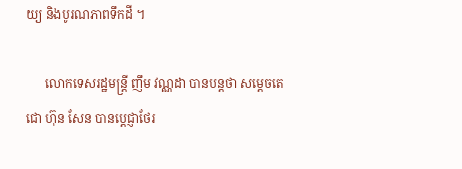យ្យ និងបូរណភាពទឹកដី ។

      លោកទេសរដ្ឋមន្រ្តី ញឹម វណ្ណដា បានបន្តថា សម្តេចតេជោ ហ៊ុន សែន បានប្តេជ្ញាថែរ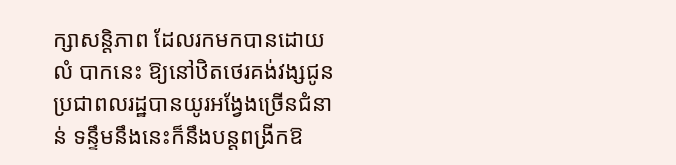ក្សាសនិ្តភាព ដែលរកមកបានដោយលំ បាកនេះ ឱ្យនៅឋិតថេរគង់វង្សជូនប្រជាពលរដ្ឋបានយូរអង្វែងច្រើនជំនាន់ ទន្ទឹមនឹងនេះក៏នឹងបន្តពង្រីកឱ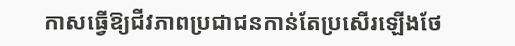កាសធ្វើឱ្យជីវភាពប្រជាជនកាន់តែប្រសើរឡើងថែ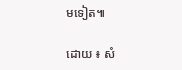មទៀត៕

ដោយ ៖ សំ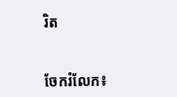រិត


ចែករំលែក៖